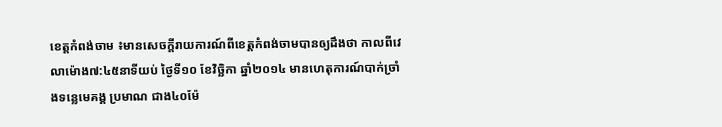ខេត្តកំពង់ចាម ៖មានសេចក្ដីរាយការណ៍ពីខេត្តកំពង់ចាមបានឲ្យដឹងថា កាលពីវេលាម៉ោង៧:៤៥នាទីយប់ ថ្ងៃទី១០ ខែវិច្ឆិកា ឆ្នាំ២០១៤ មានហេតុការណ៍បាក់ច្រាំងទន្លេមេគង្គ ប្រមាណ ជាង៤០ម៉ែ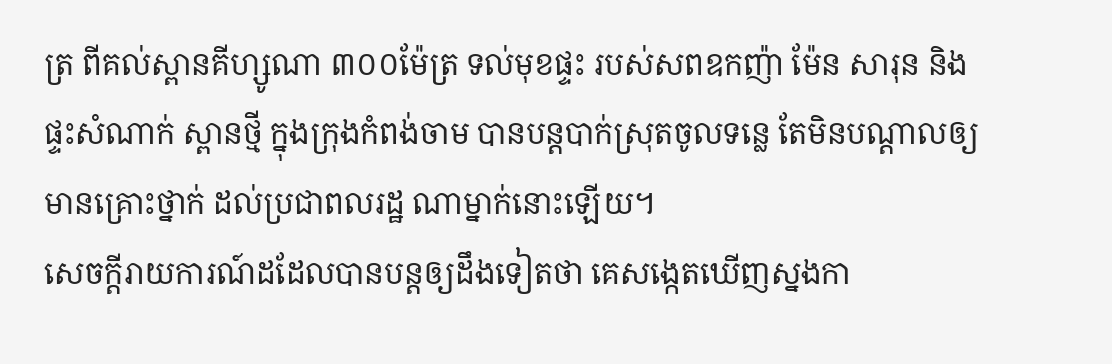ត្រ ពីគល់ស្ពានគីហ្សូណា ៣០០ម៉ែត្រ ទល់មុខផ្ទះ របស់សពឧកញ៉ា ម៉ែន សារុន និងផ្ទះសំណាក់ ស្ពានថ្មី ក្នុងក្រុងកំពង់ចាម បានបន្តបាក់ស្រុតចូលទន្លេ តែមិនបណ្តាលឲ្យ មានគ្រោះថ្នាក់ ដល់ប្រជាពលរដ្ឋ ណាម្នាក់នោះឡើយ។
សេចក្ដីរាយការណ៍ដដែលបានបន្តឲ្យដឹងទៀតថា គេសង្កេតឃើញស្នងកា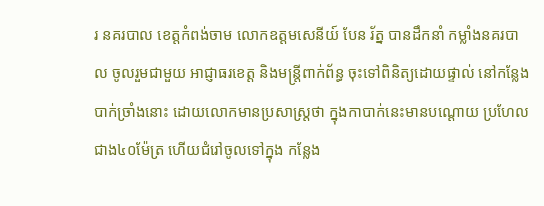រ នគរបាល ខេត្តកំពង់ចាម លោកឧត្តមសេនីយ៍ បែន រ័ត្ន បានដឹកនាំ កម្លាំងនគរបាល ចូលរួមជាមួយ អាជ្ញាធរខេត្ត និងមន្ត្រីពាក់ព័ន្ធ ចុះទៅពិនិត្យដោយផ្ទាល់ នៅកន្លែងបាក់ច្រាំងនោះ ដោយលោកមានប្រសាស្ត្រថា ក្នុងកាបាក់នេះមានបណ្តោយ ប្រហែល ជាង៤០ម៉ែត្រ ហើយជំរៅចូលទៅក្នុង កន្លែង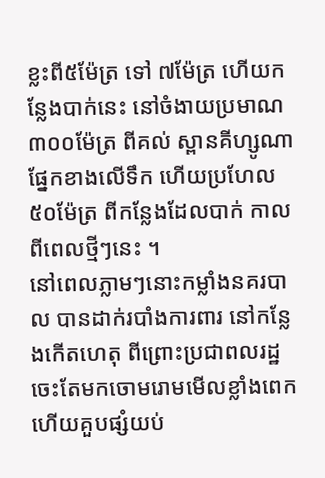ខ្លះពី៥ម៉ែត្រ ទៅ ៧ម៉ែត្រ ហើយកន្លែងបាក់នេះ នៅចំងាយប្រមាណ ៣០០ម៉ែត្រ ពីគល់ ស្ពានគីហ្សូណា ផ្នែកខាងលើទឹក ហើយប្រហែល ៥០ម៉ែត្រ ពីកន្លែងដែលបាក់ កាលពីពេលថ្មីៗនេះ ។
នៅពេលភ្លាមៗនោះកម្លាំងនគរបាល បានដាក់របាំងការពារ នៅកន្លែងកើតហេតុ ពីព្រោះប្រជាពលរដ្ឋ ចេះតែមកចោមរោមមើលខ្លាំងពេក ហើយគួបផ្សំយប់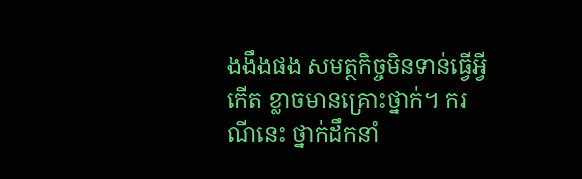ងងឹងផង សមត្ថកិច្ចមិនទាន់ធ្វើអ្វីកើត ខ្លាចមានគ្រោះថ្នាក់។ ករណីនេះ ថ្នាក់ដឹកនាំ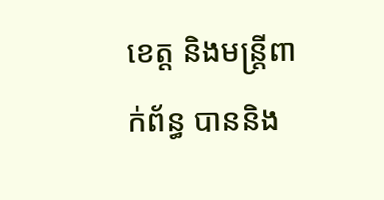ខេត្ត និងមន្ត្រីពាក់ព័ន្ធ បាននិង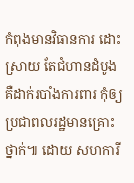កំពុងមានវិធានការ ដោះស្រាយ តែជំហានដំបូង គឺដាក់របាំងការពារ កុំឲ្យប្រជាពលរដ្ឋមានគ្រោះថ្នាក់៕ ដោយ សហការី